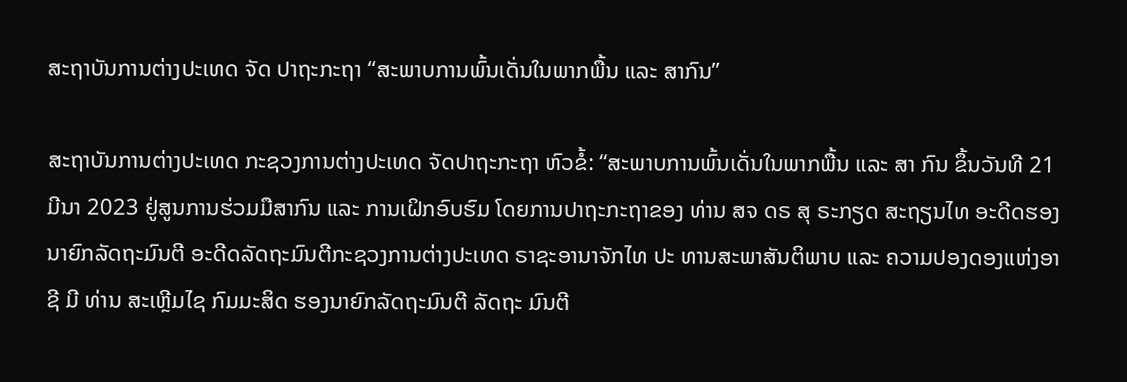ສະຖາບັນການຕ່າງປະເທດ ຈັດ ປາຖະກະຖາ “ສະພາບການພົ້ນເດັ່ນໃນພາກພື້ນ ແລະ ສາກົນ”

ສະຖາບັນການຕ່າງປະເທດ ກະຊວງການຕ່າງປະເທດ ຈັດປາຖະກະຖາ ຫົວຂໍ້: “ສະພາບການພົ້ນເດັ່ນໃນພາກພື້ນ ແລະ ສາ ກົນ ຂຶ້ນວັນທີ 21 ມີນາ 2023 ຢູ່ສູນການຮ່ວມມືສາກົນ ແລະ ການເຝິກອົບຮົມ ໂດຍການປາຖະກະຖາຂອງ ທ່ານ ສຈ ດຣ ສຸ ຣະກຽດ ສະຖຽນໄທ ອະດີດຮອງນາຍົກລັດຖະມົນຕີ ອະດີດລັດຖະມົນຕີກະຊວງການຕ່າງປະເທດ ຣາຊະອານາຈັກໄທ ປະ ທານສະພາສັນຕິພາບ ແລະ ຄວາມປອງດອງແຫ່ງອາຊີ ມີ ທ່ານ ສະເຫຼີມໄຊ ກົມມະສິດ ຮອງນາຍົກລັດຖະມົນຕີ ລັດຖະ ມົນຕີ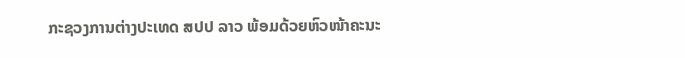ກະຊວງການຕ່າງປະເທດ ສປປ ລາວ ພ້ອມດ້ວຍຫົວໜ້າຄະນະ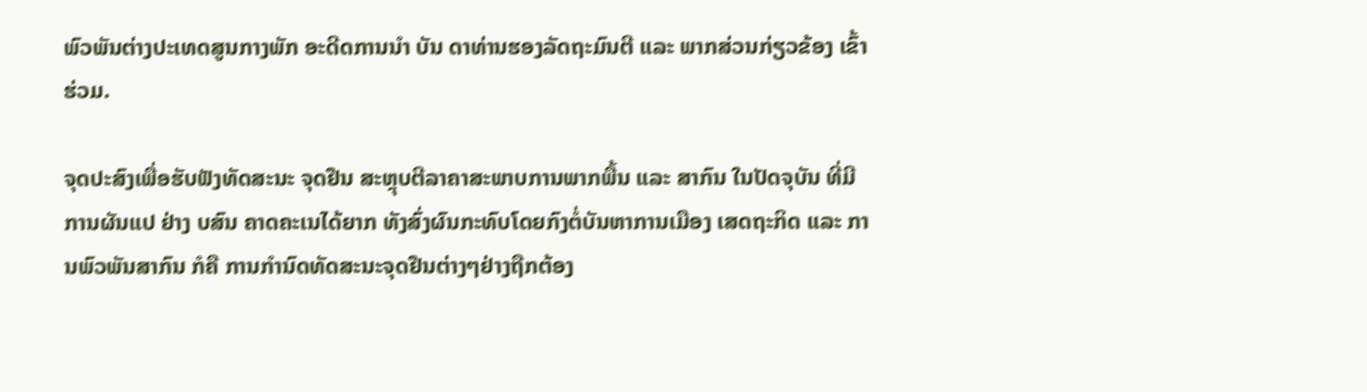ພົວພັນຕ່າງປະເທດສູນກາງພັກ ອະດີດການນໍາ ບັນ ດາທ່ານຮອງລັດຖະມົນຕີ ແລະ ພາກສ່ວນກ່ຽວຂ້ອງ ເຂົ້າຮ່ວມ.

ຈຸດປະສົງເພື່ອຮັບຟັງທັດສະນະ ຈຸດຢືນ ສະຫຼຸບຕີລາຄາສະພາບການພາກພື້ນ ແລະ ສາກົນ ໃນປັດຈຸບັນ ທີ່ມີການຜັນແປ ຢ່າງ ບສົນ ຄາດຄະເນໄດ້ຍາກ ທັງສົ່ງຜົນກະທົບໂດຍກົງຕໍ່ບັນຫາການເມືອງ ເສດຖະກິດ ແລະ ການພົວພັນສາກົນ ກໍຄື ການກໍານົດທັດສະນະຈຸດຢືນຕ່າງໆຢ່າງຖືກຕ້ອງ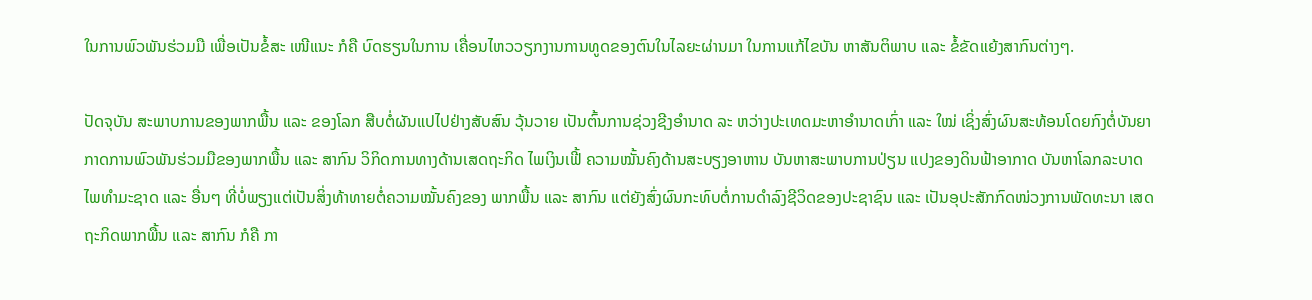ໃນການພົວພັນຮ່ວມມື ເພື່ອເປັນຂໍ້ສະ ເໜີແນະ ກໍຄື ບົດຮຽນໃນການ ເຄື່ອນໄຫວວຽກງານການທູດຂອງຕົນໃນໄລຍະຜ່ານມາ ໃນການແກ້ໄຂບັນ ຫາສັນຕິພາບ ແລະ ຂໍ້ຂັດແຍ້ງສາກົນຕ່າງໆ.

ປັດຈຸບັນ ສະພາບການຂອງພາກພື້ນ ແລະ ຂອງໂລກ ສືບຕໍ່ຜັນແປໄປຢ່າງສັບສົນ ວຸ້ນວາຍ ເປັນຕົ້ນການຊ່ວງຊີງອໍານາດ ລະ ຫວ່າງປະເທດມະຫາອໍານາດເກົ່າ ແລະ ໃໝ່ ເຊິ່ງສົ່ງຜົນສະທ້ອນໂດຍກົງຕໍ່ບັນຍາກາດການພົວພັນຮ່ວມມືຂອງພາກພື້ນ ແລະ ສາກົນ ວິກິດການທາງດ້ານເສດຖະກິດ ໄພເງິນເຟີ້ ຄວາມໝັ້ນຄົງດ້ານສະບຽງອາຫານ ບັນຫາສະພາບການປ່ຽນ ແປງຂອງດິນຟ້າອາກາດ ບັນຫາໂລກລະບາດ ໄພທຳມະຊາດ ແລະ ອື່ນໆ ທີ່ບໍ່ພຽງແຕ່ເປັນສິ່ງທ້າທາຍຕໍ່ຄວາມໝັ້ນຄົງຂອງ ພາກພື້ນ ແລະ ສາກົນ ແຕ່ຍັງສົ່ງຜົນກະທົບຕໍ່ການດໍາລົງຊີວິດຂອງປະຊາຊົນ ແລະ ເປັນອຸປະສັກກົດໜ່ວງການພັດທະນາ ເສດຖະກິດພາກພື້ນ ແລະ ສາກົນ ກໍຄື ກາ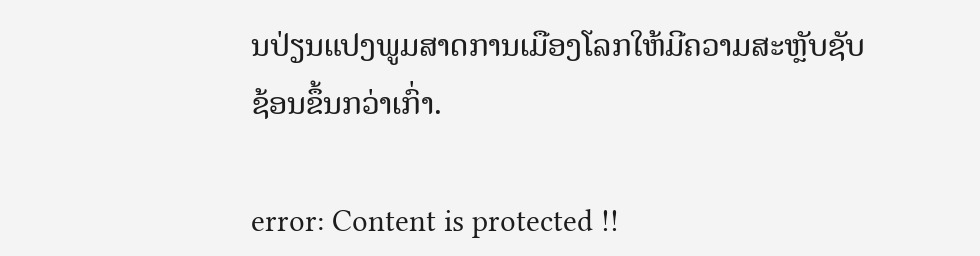ນປ່ຽນແປງພູມສາດການເມືອງໂລກໃຫ້ມີຄວາມສະຫຼັບຊັບຊ້ອນຂຶ້ນກວ່າເກົ່າ.

error: Content is protected !!